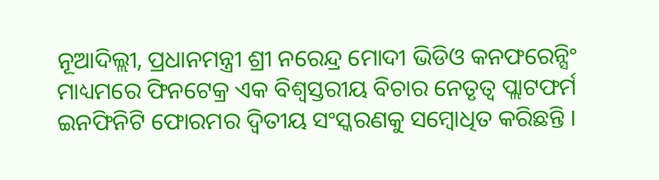ନୂଆଦିଲ୍ଲୀ, ପ୍ରଧାନମନ୍ତ୍ରୀ ଶ୍ରୀ ନରେନ୍ଦ୍ର ମୋଦୀ ଭିଡିଓ କନଫରେନ୍ସିଂ ମାଧ୍ୟମରେ ଫିନଟେକ୍ର ଏକ ବିଶ୍ୱସ୍ତରୀୟ ବିଚାର ନେତୃତ୍ୱ ପ୍ଲାଟଫର୍ମ ଇନଫିନିଟି ଫୋରମର ଦ୍ୱିତୀୟ ସଂସ୍କରଣକୁ ସମ୍ବୋଧିତ କରିଛନ୍ତି ।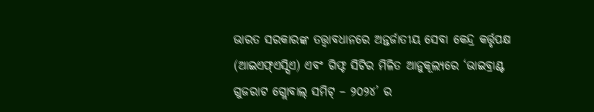ଭାରତ ସରକାରଙ୍କ ତତ୍ତ୍ୱାବଧାନରେ ଅନ୍ତର୍ଜାତୀୟ ସେବା କେନ୍ଦ୍ର କର୍ତ୍ତୃପକ୍ଷ (ଆଇଏଫ୍ଏସ୍ସିଏ) ଏବଂ ଗିଫ୍ଟ ସିଟିର ମିଳିତ ଆନୁକୂଲ୍ୟରେ ‘ଭାଇବ୍ରାଣ୍ଟ ଗୁଜରାଟ ଗ୍ଲୋବାଲ୍ ସମିଟ୍ – ୨୦୨୪’ ର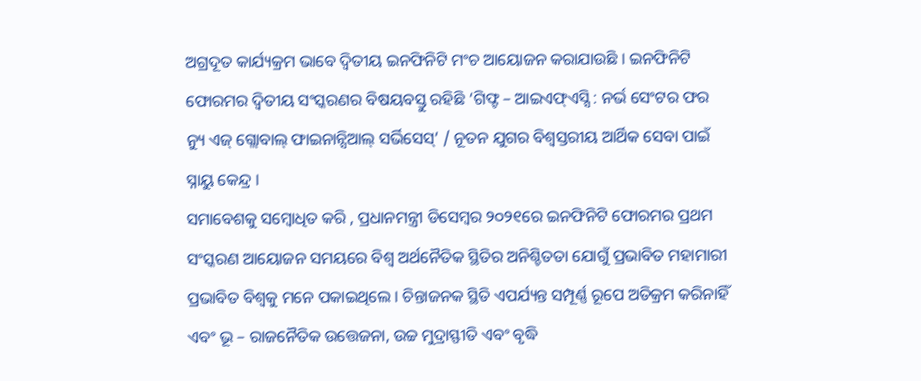ଅଗ୍ରଦୂତ କାର୍ଯ୍ୟକ୍ରମ ଭାବେ ଦ୍ୱିତୀୟ ଇନଫିନିଟି ମଂଚ ଆୟୋଜନ କରାଯାଉଛି । ଇନଫିନିଟି ଫୋରମର ଦ୍ୱିତୀୟ ସଂସ୍କରଣର ବିଷୟବସ୍ତୁ ରହିଛି ‘ଗିଫ୍ଟ – ଆଇଏଫ୍ଏସ୍ସି : ନର୍ଭ ସେଂଟର ଫର ନ୍ୟୁ ଏଜ୍ ଗ୍ଲୋବାଲ୍ ଫାଇନାନ୍ସିଆଲ୍ ସର୍ଭିସେସ୍’ / ନୂତନ ଯୁଗର ବିଶ୍ୱସ୍ତରୀୟ ଆର୍ଥିକ ସେବା ପାଇଁ ସ୍ନାୟୁ କେନ୍ଦ୍ର ।
ସମାବେଶକୁ ସମ୍ବୋଧିତ କରି , ପ୍ରଧାନମନ୍ତ୍ରୀ ଡିସେମ୍ବର ୨୦୨୧ରେ ଇନଫିନିଟି ଫୋରମର ପ୍ରଥମ ସଂସ୍କରଣ ଆୟୋଜନ ସମୟରେ ବିଶ୍ୱ ଅର୍ଥନୈତିକ ସ୍ଥିତିର ଅନିଶ୍ଚିତତା ଯୋଗୁଁ ପ୍ରଭାବିତ ମହାମାରୀ ପ୍ରଭାବିତ ବିଶ୍ୱକୁ ମନେ ପକାଇଥିଲେ । ଚିନ୍ତାଜନକ ସ୍ଥିତି ଏପର୍ଯ୍ୟନ୍ତ ସମ୍ପୂର୍ଣ୍ଣ ରୂପେ ଅତିକ୍ରମ କରିନାହିଁ ଏବଂ ଭୂ – ରାଜନୈତିକ ଉତ୍ତେଜନା, ଉଚ୍ଚ ମୁଦ୍ରାସ୍ଫୀତି ଏବଂ ବୃଦ୍ଧି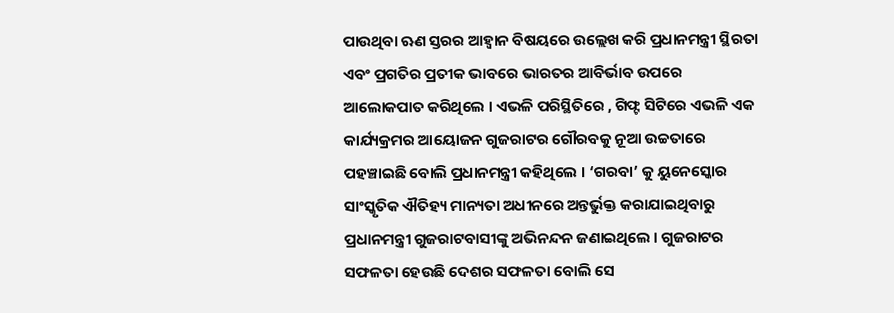ପାଉଥିବା ଋଣ ସ୍ତରର ଆହ୍ୱାନ ବିଷୟରେ ଉଲ୍ଲେଖ କରି ପ୍ରଧାନମନ୍ତ୍ରୀ ସ୍ଥିରତା ଏବଂ ପ୍ରଗତିର ପ୍ରତୀକ ଭାବରେ ଭାରତର ଆବିର୍ଭାବ ଉପରେ ଆଲୋକପାତ କରିଥିଲେ । ଏଭଳି ପରିସ୍ଥିତିରେ , ଗିଫ୍ଟ ସିଟିରେ ଏଭଳି ଏକ କାର୍ଯ୍ୟକ୍ରମର ଆୟୋଜନ ଗୁଜରାଟର ଗୌରବକୁ ନୂଆ ଉଚ୍ଚତାରେ ପହଞ୍ଚାଇଛି ବୋଲି ପ୍ରଧାନମନ୍ତ୍ରୀ କହିଥିଲେ । ‘ଗରବା’ କୁ ୟୁନେସ୍କୋର ସାଂସ୍କୃତିକ ଐତିହ୍ୟ ମାନ୍ୟତା ଅଧୀନରେ ଅନ୍ତର୍ଭୁକ୍ତ କରାଯାଇଥିବାରୁ ପ୍ରଧାନମନ୍ତ୍ରୀ ଗୁଜରାଟବାସୀଙ୍କୁ ଅଭିନନ୍ଦନ ଜଣାଇଥିଲେ । ଗୁଜରାଟର ସଫଳତା ହେଉଛି ଦେଶର ସଫଳତା ବୋଲି ସେ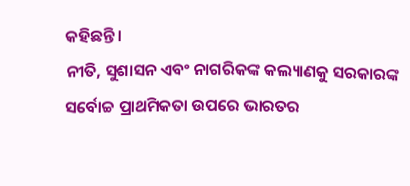କହିଛନ୍ତି ।
ନୀତି, ସୁଶାସନ ଏବଂ ନାଗରିକଙ୍କ କଲ୍ୟାଣକୁ ସରକାରଙ୍କ ସର୍ବୋଚ୍ଚ ପ୍ରାଥମିକତା ଉପରେ ଭାରତର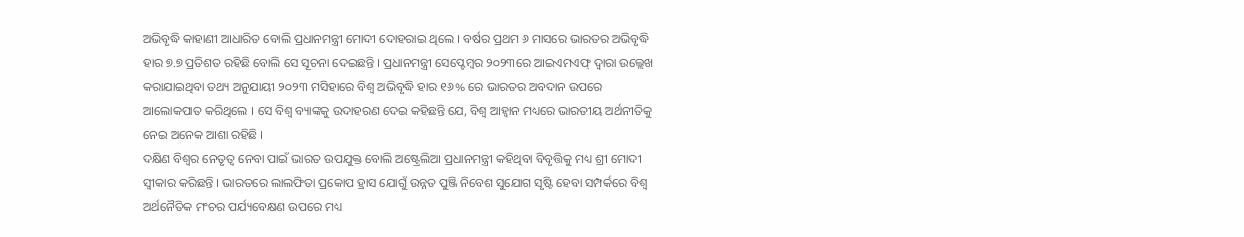ଅଭିବୃଦ୍ଧି କାହାଣୀ ଆଧାରିତ ବୋଲି ପ୍ରଧାନମନ୍ତ୍ରୀ ମୋଦୀ ଦୋହରାଇ ଥିଲେ । ବର୍ଷର ପ୍ରଥମ ୬ ମାସରେ ଭାରତର ଅଭିବୃଦ୍ଧି ହାର ୭.୭ ପ୍ରତିଶତ ରହିଛି ବୋଲି ସେ ସୂଚନା ଦେଇଛନ୍ତି । ପ୍ରଧାନମନ୍ତ୍ରୀ ସେପ୍ଟେମ୍ବର ୨୦୨୩ରେ ଆଇଏମଏଫ୍ ଦ୍ୱାରା ଉଲ୍ଲେଖ କରାଯାଇଥିବା ତଥ୍ୟ ଅନୁଯାୟୀ ୨୦୨୩ ମସିହାରେ ବିଶ୍ୱ ଅଭିବୃଦ୍ଧି ହାର ୧୬% ରେ ଭାରତର ଅବଦାନ ଉପରେ ଆଲୋକପାତ କରିଥିଲେ । ସେ ବିଶ୍ୱ ବ୍ୟାଙ୍କକୁ ଉଦାହରଣ ଦେଇ କହିଛନ୍ତି ଯେ, ବିଶ୍ୱ ଆହ୍ୱାନ ମଧ୍ୟରେ ଭାରତୀୟ ଅର୍ଥନୀତିକୁ ନେଇ ଅନେକ ଆଶା ରହିଛି ।
ଦକ୍ଷିଣ ବିଶ୍ୱର ନେତୃତ୍ୱ ନେବା ପାଇଁ ଭାରତ ଉପଯୁକ୍ତ ବୋଲି ଅଷ୍ଟ୍ରେଲିଆ ପ୍ରଧାନମନ୍ତ୍ରୀ କହିଥିବା ବିବୃତ୍ତିକୁ ମଧ୍ୟ ଶ୍ରୀ ମୋଦୀ ସ୍ୱୀକାର କରିଛନ୍ତି । ଭାରତରେ ଲାଲଫିତା ପ୍ରକୋପ ହ୍ରାସ ଯୋଗୁଁ ଉନ୍ନତ ପୁଞ୍ଜି ନିବେଶ ସୁଯୋଗ ସୃଷ୍ଟି ହେବା ସମ୍ପର୍କରେ ବିଶ୍ୱ ଅର୍ଥନୈତିକ ମଂଚର ପର୍ଯ୍ୟବେକ୍ଷଣ ଉପରେ ମଧ୍ୟ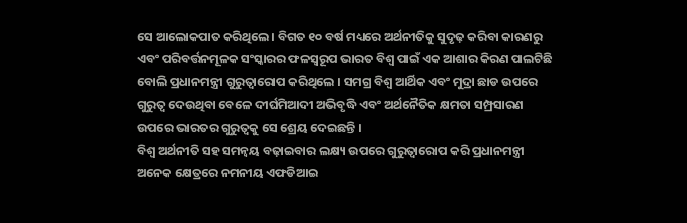ସେ ଆଲୋକପାତ କରିଥିଲେ । ବିଗତ ୧୦ ବର୍ଷ ମଧ୍ୟରେ ଅର୍ଥନୀତିକୁ ସୁଦୃଢ଼ କରିବା କାରଣରୁ ଏବଂ ପରିବର୍ତ୍ତନମୂଳକ ସଂସ୍କାରର ଫଳସ୍ୱରୂପ ଭାରତ ବିଶ୍ୱ ପାଇଁ ଏକ ଆଶାର କିରଣ ପାଲଟିଛି ବୋଲି ପ୍ରଧାନମନ୍ତ୍ରୀ ଗୁରୁତ୍ୱାରୋପ କରିଥିଲେ । ସମଗ୍ର ବିଶ୍ୱ ଆର୍ଥିକ ଏବଂ ମୁଦ୍ରା ଛାଡ ଉପରେ ଗୁରୁତ୍ୱ ଦେଉଥିବା ବେଳେ ଦୀର୍ଘମିଆଦୀ ଅଭିବୃଦ୍ଧି ଏବଂ ଅର୍ଥନୈତିକ କ୍ଷମତା ସମ୍ପ୍ରସାରଣ ଉପରେ ଭାରତର ଗୁରୁତ୍ୱକୁ ସେ ଶ୍ରେୟ ଦେଇଛନ୍ତି ।
ବିଶ୍ୱ ଅର୍ଥନୀତି ସହ ସମନ୍ୱୟ ବଢ଼ାଇବାର ଲକ୍ଷ୍ୟ ଉପରେ ଗୁରୁତ୍ୱାରୋପ କରି ପ୍ରଧାନମନ୍ତ୍ରୀ ଅନେକ କ୍ଷେତ୍ରରେ ନମନୀୟ ଏଫଡିଆଇ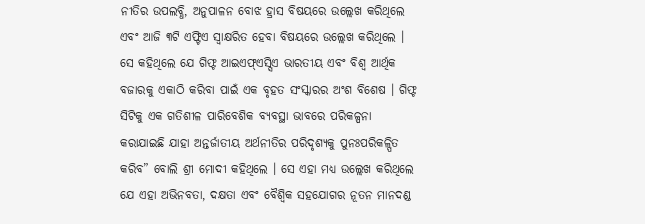ନୀତିର ଉପଲବ୍ଧି, ଅନୁପାଳନ ବୋଝ ହ୍ରାସ ବିଷୟରେ ଉଲ୍ଲେଖ କରିଥିଲେ ଏବଂ ଆଜି ୩ଟି ଏଫ୍ଟିଏ ସ୍ୱାକ୍ଷରିତ ହେବା ବିଷୟରେ ଉଲ୍ଲେଖ କରିଥିଲେ । ସେ କହିଥିଲେ ଯେ ଗିଫ୍ଟ ଆଇଏଫ୍ଏସ୍ସିଏ ଭାରତୀୟ ଏବଂ ବିଶ୍ୱ ଆର୍ଥିକ ବଜାରକୁ ଏକାଠି କରିବା ପାଇଁ ଏକ ବୃହତ ସଂସ୍କାରର ଅଂଶ ବିଶେଷ । ଗିଫ୍ଟ ସିଟିକୁ ଏକ ଗତିଶୀଳ ପାରିବେଶିକ ବ୍ୟବସ୍ଥା ଭାବରେ ପରିକଳ୍ପନା କରାଯାଇଛି ଯାହା ଅନ୍ତର୍ଜାତୀୟ ଅର୍ଥନୀତିର ପରିଦୃଶ୍ୟକୁ ପୁନଃପରିକଳ୍ପିତ କରିବ” ବୋଲି ଶ୍ରୀ ମୋଦୀ କହିଥିଲେ । ସେ ଏହା ମଧ୍ୟ ଉଲ୍ଲେଖ କରିଥିଲେ ଯେ ଏହା ଅଭିନବତା, ଦକ୍ଷତା ଏବଂ ବୈଶ୍ୱିକ ସହଯୋଗର ନୂତନ ମାନଦଣ୍ଡ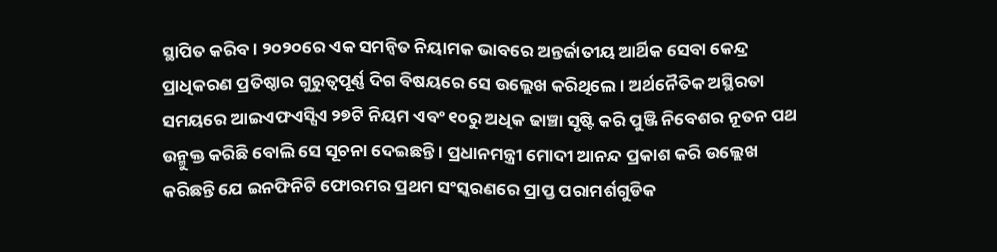ସ୍ଥାପିତ କରିବ । ୨୦୨୦ରେ ଏକ ସମନ୍ୱିତ ନିୟାମକ ଭାବରେ ଅନ୍ତର୍ଜାତୀୟ ଆର୍ଥିକ ସେବା କେନ୍ଦ୍ର ପ୍ରାଧିକରଣ ପ୍ରତିଷ୍ଠାର ଗୁରୁତ୍ୱପୂର୍ଣ୍ଣ ଦିଗ ବିଷୟରେ ସେ ଉଲ୍ଲେଖ କରିଥିଲେ । ଅର୍ଥନୈତିକ ଅସ୍ଥିରତା ସମୟରେ ଆଇଏଫଏସ୍ସିଏ ୨୭ଟି ନିୟମ ଏବଂ ୧୦ରୁ ଅଧିକ ଢାଞ୍ଚା ସୃଷ୍ଟି କରି ପୁଞ୍ଜି ନିବେଶର ନୂତନ ପଥ ଉନ୍ମୁକ୍ତ କରିଛି ବୋଲି ସେ ସୂଚନା ଦେଇଛନ୍ତି । ପ୍ରଧାନମନ୍ତ୍ରୀ ମୋଦୀ ଆନନ୍ଦ ପ୍ରକାଶ କରି ଉଲ୍ଲେଖ କରିଛନ୍ତି ଯେ ଇନଫିନିଟି ଫୋରମର ପ୍ରଥମ ସଂସ୍କରଣରେ ପ୍ରାପ୍ତ ପରାମର୍ଶଗୁଡିକ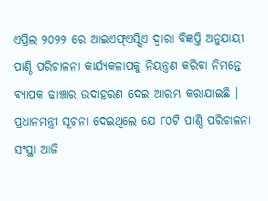ଏପ୍ରିଲ ୨୦୨୨ ରେ ଆଇଏଫ୍ଏସ୍ସିଏ ଦ୍ୱାରା ବିଜ୍ଞପ୍ତି ଅନୁଯାୟୀ ପାଣ୍ଠି ପରିଚାଳନା କାର୍ଯ୍ୟକଳାପକୁ ନିୟନ୍ତ୍ରଣ କରିବା ନିମନ୍ତେ ବ୍ୟାପକ ଢାଞ୍ଚାର ଉଦାହରଣ ଦେଇ ଆରମ୍ଭ କରାଯାଇଛି । ପ୍ରଧାନମନ୍ତ୍ରୀ ସୂଚନା ଦେଇଥିଲେ ଯେ ୮୦ଟି ପାଣ୍ଠି ପରିଚାଳନା ସଂସ୍ଥା ଆଜି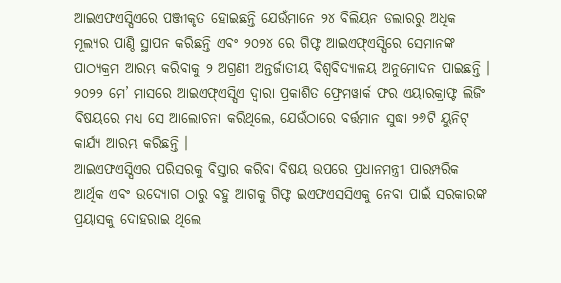ଆଇଏଫଏସ୍ସିଏରେ ପଞ୍ଜୀକୃତ ହୋଇଛନ୍ତି ଯେଉଁମାନେ ୨୪ ବିଲିୟନ ଡଲାରରୁ ଅଧିକ ମୂଲ୍ୟର ପାଣ୍ଠି ସ୍ଥାପନ କରିଛନ୍ତି ଏବଂ ୨୦୨୪ ରେ ଗିଫ୍ଟ ଆଇଏଫ୍ଏସ୍ସିରେ ସେମାନଙ୍କ ପାଠ୍ୟକ୍ରମ ଆରମ୍ଭ କରିବାକୁ ୨ ଅଗ୍ରଣୀ ଅନ୍ତର୍ଜାତୀୟ ବିଶ୍ୱବିଦ୍ୟାଳୟ ଅନୁମୋଦନ ପାଇଛନ୍ତି । ୨୦୨୨ ମେ’ ମାସରେ ଆଇଏଫ୍ଏସ୍ସିଏ ଦ୍ୱାରା ପ୍ରକାଶିତ ଫ୍ରେମୱାର୍କ ଫର ଏୟାରକ୍ରାଫ୍ଟ ଲିଜିଂ ବିଷୟରେ ମଧ୍ୟ ସେ ଆଲୋଚନା କରିଥିଲେ, ଯେଉଁଠାରେ ବର୍ତ୍ତମାନ ସୁଦ୍ଧା ୨୬ଟି ୟୁନିଟ୍ କାର୍ଯ୍ୟ ଆରମ୍ଭ କରିଛନ୍ତି ।
ଆଇଏଫଏସ୍ସିଏର ପରିସରକୁ ବିସ୍ତାର କରିବା ବିଷୟ ଉପରେ ପ୍ରଧାନମନ୍ତ୍ରୀ ପାରମ୍ପରିକ ଆର୍ଥିକ ଏବଂ ଉଦ୍ୟୋଗ ଠାରୁ ବହୁ ଆଗକୁ ଗିଫ୍ଟ ଇଏଫଏସସିଏକୁ ନେବା ପାଇଁ ସରକାରଙ୍କ ପ୍ରୟାସକୁ ଦୋହରାଇ ଥିଲେ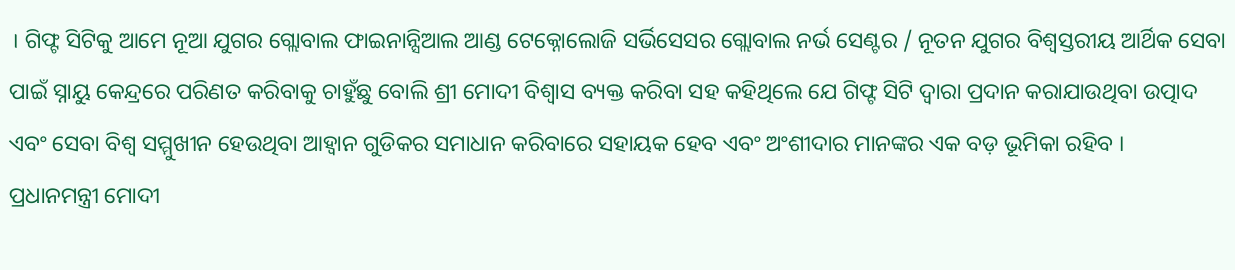। ଗିଫ୍ଟ ସିଟିକୁ ଆମେ ନୂଆ ଯୁଗର ଗ୍ଲୋବାଲ ଫାଇନାନ୍ସିଆଲ ଆଣ୍ଡ ଟେକ୍ନୋଲୋଜି ସର୍ଭିସେସର ଗ୍ଲୋବାଲ ନର୍ଭ ସେଣ୍ଟର / ନୂତନ ଯୁଗର ବିଶ୍ୱସ୍ତରୀୟ ଆର୍ଥିକ ସେବା ପାଇଁ ସ୍ନାୟୁ କେନ୍ଦ୍ରରେ ପରିଣତ କରିବାକୁ ଚାହୁଁଛୁ ବୋଲି ଶ୍ରୀ ମୋଦୀ ବିଶ୍ୱାସ ବ୍ୟକ୍ତ କରିବା ସହ କହିଥିଲେ ଯେ ଗିଫ୍ଟ ସିଟି ଦ୍ୱାରା ପ୍ରଦାନ କରାଯାଉଥିବା ଉତ୍ପାଦ ଏବଂ ସେବା ବିଶ୍ୱ ସମ୍ମୁଖୀନ ହେଉଥିବା ଆହ୍ୱାନ ଗୁଡିକର ସମାଧାନ କରିବାରେ ସହାୟକ ହେବ ଏବଂ ଅଂଶୀଦାର ମାନଙ୍କର ଏକ ବଡ଼ ଭୂମିକା ରହିବ ।
ପ୍ରଧାନମନ୍ତ୍ରୀ ମୋଦୀ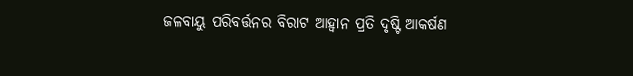ଜଳବାୟୁ ପରିବର୍ତ୍ତନର ବିରାଟ ଆହ୍ୱାନ ପ୍ରତି ଦୃଷ୍ଟି ଆକର୍ଷଣ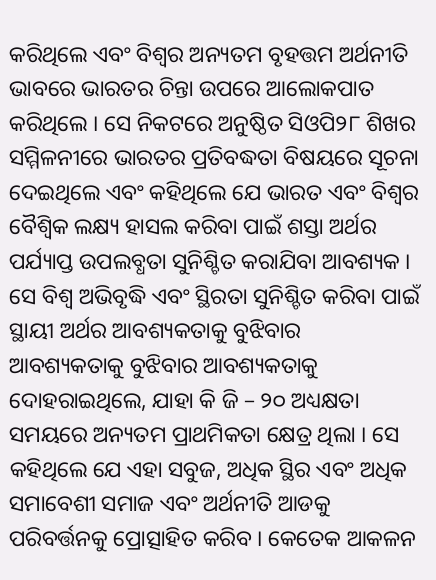କରିଥିଲେ ଏବଂ ବିଶ୍ୱର ଅନ୍ୟତମ ବୃହତ୍ତମ ଅର୍ଥନୀତି ଭାବରେ ଭାରତର ଚିନ୍ତା ଉପରେ ଆଲୋକପାତ କରିଥିଲେ । ସେ ନିକଟରେ ଅନୁଷ୍ଠିତ ସିଓପି୨୮ ଶିଖର ସମ୍ମିଳନୀରେ ଭାରତର ପ୍ରତିବଦ୍ଧତା ବିଷୟରେ ସୂଚନା ଦେଇଥିଲେ ଏବଂ କହିଥିଲେ ଯେ ଭାରତ ଏବଂ ବିଶ୍ୱର ବୈଶ୍ୱିକ ଲକ୍ଷ୍ୟ ହାସଲ କରିବା ପାଇଁ ଶସ୍ତା ଅର୍ଥର ପର୍ଯ୍ୟାପ୍ତ ଉପଲବ୍ଧତା ସୁନିଶ୍ଚିତ କରାଯିବା ଆବଶ୍ୟକ । ସେ ବିଶ୍ୱ ଅଭିବୃଦ୍ଧି ଏବଂ ସ୍ଥିରତା ସୁନିଶ୍ଚିତ କରିବା ପାଇଁ ସ୍ଥାୟୀ ଅର୍ଥର ଆବଶ୍ୟକତାକୁ ବୁଝିବାର ଆବଶ୍ୟକତାକୁ ବୁଝିବାର ଆବଶ୍ୟକତାକୁ ଦୋହରାଇଥିଲେ, ଯାହା କି ଜି – ୨୦ ଅଧ୍ୟକ୍ଷତା ସମୟରେ ଅନ୍ୟତମ ପ୍ରାଥମିକତା କ୍ଷେତ୍ର ଥିଲା । ସେ କହିଥିଲେ ଯେ ଏହା ସବୁଜ, ଅଧିକ ସ୍ଥିର ଏବଂ ଅଧିକ ସମାବେଶୀ ସମାଜ ଏବଂ ଅର୍ଥନୀତି ଆଡକୁ ପରିବର୍ତ୍ତନକୁ ପ୍ରୋତ୍ସାହିତ କରିବ । କେତେକ ଆକଳନ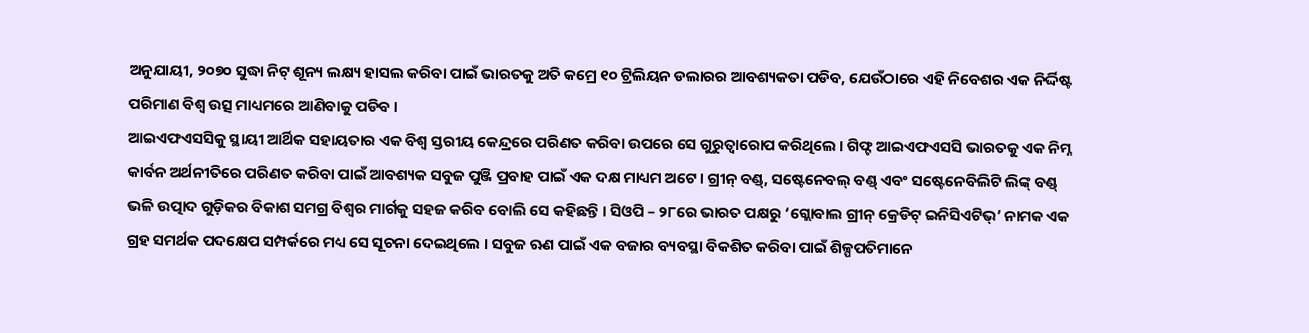ଅନୁଯାୟୀ, ୨୦୭୦ ସୁଦ୍ଧା ନିଟ୍ ଶୂନ୍ୟ ଲକ୍ଷ୍ୟ ହାସଲ କରିବା ପାଇଁ ଭାରତକୁ ଅତି କମ୍ରେ ୧୦ ଟ୍ରିଲିୟନ ଡଲାରର ଆବଶ୍ୟକତା ପଡିବ, ଯେଉଁଠାରେ ଏହି ନିବେଶର ଏକ ନିର୍ଦ୍ଦିଷ୍ଟ ପରିମାଣ ବିଶ୍ୱ ଉତ୍ସ ମାଧ୍ୟମରେ ଆଣିବାକୁ ପଡିବ ।
ଆଇଏଫଏସସିକୁ ସ୍ଥାୟୀ ଆର୍ଥିକ ସହାୟତାର ଏକ ବିଶ୍ୱ ସ୍ତରୀୟ କେନ୍ଦ୍ରରେ ପରିଣତ କରିବା ଉପରେ ସେ ଗୁରୁତ୍ୱାରୋପ କରିଥିଲେ । ଗିଫ୍ଟ ଆଇଏଫଏସସି ଭାରତକୁ ଏକ ନିମ୍ନ କାର୍ବନ ଅର୍ଥନୀତିରେ ପରିଣତ କରିବା ପାଇଁ ଆବଶ୍ୟକ ସବୁଜ ପୁଞ୍ଜି ପ୍ରବାହ ପାଇଁ ଏକ ଦକ୍ଷ ମାଧ୍ୟମ ଅଟେ । ଗ୍ରୀନ୍ ବଣ୍ଡ୍, ସଷ୍ଟେନେବଲ୍ ବଣ୍ଡ୍ ଏବଂ ସଷ୍ଟେନେବିଲିଟି ଲିଙ୍କ୍ ବଣ୍ଡ୍ ଭଳି ଉତ୍ପାଦ ଗୁଡ଼ିକର ବିକାଶ ସମଗ୍ର ବିଶ୍ୱର ମାର୍ଗକୁ ସହଜ କରିବ ବୋଲି ସେ କହିଛନ୍ତି । ସିଓପି – ୨୮ରେ ଭାରତ ପକ୍ଷରୁ ‘ଗ୍ଲୋବାଲ ଗ୍ରୀନ୍ କ୍ରେଡିଟ୍ ଇନିସିଏଟିଭ୍’ ନାମକ ଏକ ଗ୍ରହ ସମର୍ଥକ ପଦକ୍ଷେପ ସମ୍ପର୍କରେ ମଧ୍ୟ ସେ ସୂଚନା ଦେଇଥିଲେ । ସବୁଜ ଋଣ ପାଇଁ ଏକ ବଜାର ବ୍ୟବସ୍ଥା ବିକଶିତ କରିବା ପାଇଁ ଶିଳ୍ପପତିମାନେ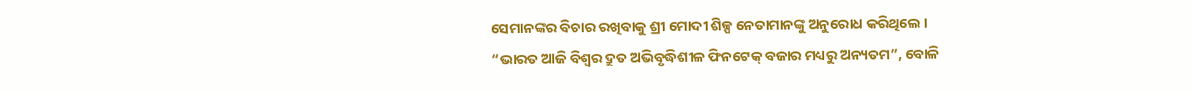ସେମାନଙ୍କର ବିଚାର ରଖିବାକୁ ଶ୍ରୀ ମୋଦୀ ଶିଳ୍ପ ନେତାମାନଙ୍କୁ ଅନୁରୋଧ କରିଥିଲେ ।
“ଭାରତ ଆଜି ବିଶ୍ୱର ଦ୍ରୁତ ଅଭିବୃଦ୍ଧିଶୀଳ ଫିନଟେକ୍ ବଜାର ମଧ୍ୟରୁ ଅନ୍ୟତମ”, ବୋଳି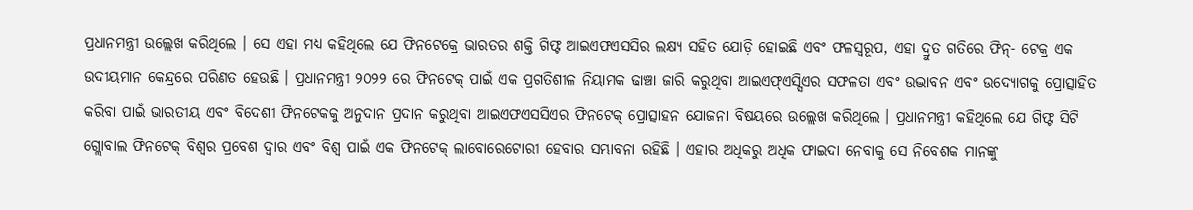ପ୍ରଧାନମନ୍ତ୍ରୀ ଉଲ୍ଲେଖ କରିଥିଲେ । ସେ ଏହା ମଧ୍ୟ କହିଥିଲେ ଯେ ଫିନଟେକ୍ରେ ଭାରତର ଶକ୍ତି ଗିଫ୍ଟ ଆଇଏଫଏସସିର ଲକ୍ଷ୍ୟ ସହିତ ଯୋଡ଼ି ହୋଇଛି ଏବଂ ଫଳସ୍ୱରୂପ, ଏହା ଦ୍ରୁତ ଗତିରେ ଫିନ୍- ଟେକ୍ର ଏକ ଉଦୀୟମାନ କେନ୍ଦ୍ରରେ ପରିଣତ ହେଉଛି । ପ୍ରଧାନମନ୍ତ୍ରୀ ୨୦୨୨ ରେ ଫିନଟେକ୍ ପାଇଁ ଏକ ପ୍ରଗତିଶୀଳ ନିୟାମକ ଢାଞ୍ଚା ଜାରି କରୁଥିବା ଆଇଏଫ୍ଏସ୍ସିଏର ସଫଳତା ଏବଂ ଉଦ୍ଭାବନ ଏବଂ ଉଦ୍ୟୋଗକୁ ପ୍ରୋତ୍ସାହିତ କରିବା ପାଇଁ ଭାରତୀୟ ଏବଂ ବିଦେଶୀ ଫିନଟେକକୁ ଅନୁଦାନ ପ୍ରଦାନ କରୁଥିବା ଆଇଏଫଏସସିଏର ଫିନଟେକ୍ ପ୍ରୋତ୍ସାହନ ଯୋଜନା ବିଷୟରେ ଉଲ୍ଲେଖ କରିଥିଲେ । ପ୍ରଧାନମନ୍ତ୍ରୀ କହିଥିଲେ ଯେ ଗିଫ୍ଟ ସିଟି ଗ୍ଲୋବାଲ ଫିନଟେକ୍ ବିଶ୍ୱର ପ୍ରବେଶ ଦ୍ୱାର ଏବଂ ବିଶ୍ୱ ପାଇଁ ଏକ ଫିନଟେକ୍ ଲାବୋରେଟୋରୀ ହେବାର ସମ୍ଭାବନା ରହିଛି । ଏହାର ଅଧିକରୁ ଅଧିକ ଫାଇଦା ନେବାକୁ ସେ ନିବେଶକ ମାନଙ୍କୁ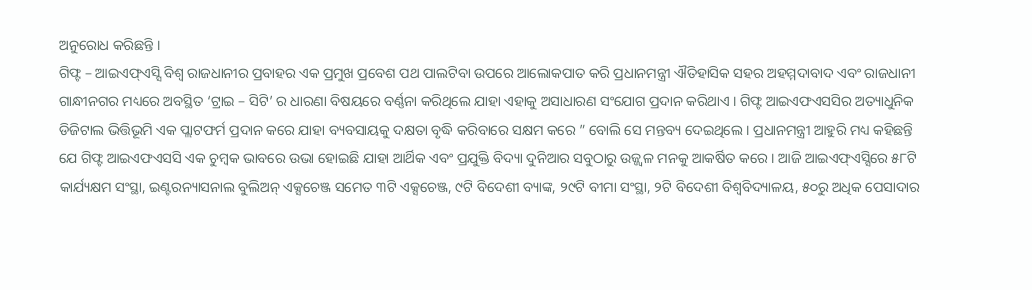ଅନୁରୋଧ କରିଛନ୍ତି ।
ଗିଫ୍ଟ – ଆଇଏଫ୍ଏସ୍ସି ବିଶ୍ୱ ରାଜଧାନୀର ପ୍ରବାହର ଏକ ପ୍ରମୁଖ ପ୍ରବେଶ ପଥ ପାଲଟିବା ଉପରେ ଆଲୋକପାତ କରି ପ୍ରଧାନମନ୍ତ୍ରୀ ଐତିହାସିକ ସହର ଅହମ୍ମଦାବାଦ ଏବଂ ରାଜଧାନୀ ଗାନ୍ଧୀନଗର ମଧ୍ୟରେ ଅବସ୍ଥିତ ‘ଟ୍ରାଇ – ସିଟି’ ର ଧାରଣା ବିଷୟରେ ବର୍ଣ୍ଣନା କରିଥିଲେ ଯାହା ଏହାକୁ ଅସାଧାରଣ ସଂଯୋଗ ପ୍ରଦାନ କରିଥାଏ । ଗିଫ୍ଟ ଆଇଏଫଏସସିର ଅତ୍ୟାଧୁନିକ ଡିଜିଟାଲ ଭିତ୍ତିଭୂମି ଏକ ପ୍ଲାଟଫର୍ମ ପ୍ରଦାନ କରେ ଯାହା ବ୍ୟବସାୟକୁ ଦକ୍ଷତା ବୃଦ୍ଧି କରିବାରେ ସକ୍ଷମ କରେ ” ବୋଲି ସେ ମନ୍ତବ୍ୟ ଦେଇଥିଲେ । ପ୍ରଧାନମନ୍ତ୍ରୀ ଆହୁରି ମଧ୍ୟ କହିଛନ୍ତି ଯେ ଗିଫ୍ଟ ଆଇଏଫଏସସି ଏକ ଚୁମ୍ବକ ଭାବରେ ଉଭା ହୋଇଛି ଯାହା ଆର୍ଥିକ ଏବଂ ପ୍ରଯୁକ୍ତି ବିଦ୍ୟା ଦୁନିଆର ସବୁଠାରୁ ଉଜ୍ଜ୍ୱଳ ମନକୁ ଆକର୍ଷିତ କରେ । ଆଜି ଆଇଏଫ୍ଏସ୍ସିରେ ୫୮ଟି କାର୍ଯ୍ୟକ୍ଷମ ସଂସ୍ଥା, ଇଣ୍ଟରନ୍ୟାସନାଲ ବୁଲିଅନ୍ ଏକ୍ସଚେଞ୍ଜ ସମେତ ୩ଟି ଏକ୍ସଚେଞ୍ଜ, ୯ଟି ବିଦେଶୀ ବ୍ୟାଙ୍କ, ୨୯ଟି ବୀମା ସଂସ୍ଥା, ୨ଟି ବିଦେଶୀ ବିଶ୍ୱବିଦ୍ୟାଳୟ, ୫୦ରୁ ଅଧିକ ପେସାଦାର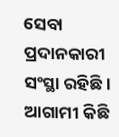ସେବା ପ୍ରଦାନକାରୀ ସଂସ୍ଥା ରହିଛି । ଆଗାମୀ କିଛି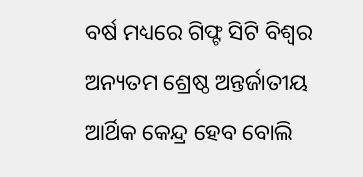ବର୍ଷ ମଧ୍ୟରେ ଗିଫ୍ଟ ସିଟି ବିଶ୍ୱର ଅନ୍ୟତମ ଶ୍ରେଷ୍ଠ ଅନ୍ତର୍ଜାତୀୟ ଆର୍ଥିକ କେନ୍ଦ୍ର ହେବ ବୋଲି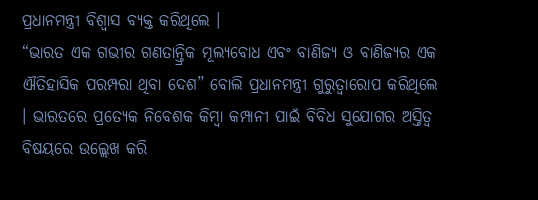ପ୍ରଧାନମନ୍ତ୍ରୀ ବିଶ୍ୱାସ ବ୍ୟକ୍ତ କରିଥିଲେ ।
“ଭାରତ ଏକ ଗଭୀର ଗଣତାନ୍ତ୍ରିକ ମୂଲ୍ୟବୋଧ ଏବଂ ବାଣିଜ୍ୟ ଓ ବାଣିଜ୍ୟର ଏକ ଐତିହାସିକ ପରମ୍ପରା ଥିବା ଦେଶ” ବୋଲି ପ୍ରଧାନମନ୍ତ୍ରୀ ଗୁରୁତ୍ୱାରୋପ କରିଥିଲେ । ଭାରତରେ ପ୍ରତ୍ୟେକ ନିବେଶକ କିମ୍ବା କମ୍ପାନୀ ପାଇଁ ବିବିଧ ସୁଯୋଗର ଅସ୍ତିତ୍ୱ ବିଷୟରେ ଉଲ୍ଲେଖ କରି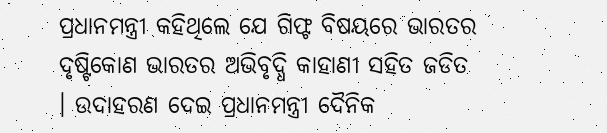ପ୍ରଧାନମନ୍ତ୍ରୀ କହିଥିଲେ ଯେ ଗିଫ୍ଟ ବିଷୟରେ ଭାରତର ଦୃଷ୍ଟିକୋଣ ଭାରତର ଅଭିବୃଦ୍ଧି କାହାଣୀ ସହିତ ଜଡିତ । ଉଦାହରଣ ଦେଇ ପ୍ରଧାନମନ୍ତ୍ରୀ ଦୈନିକ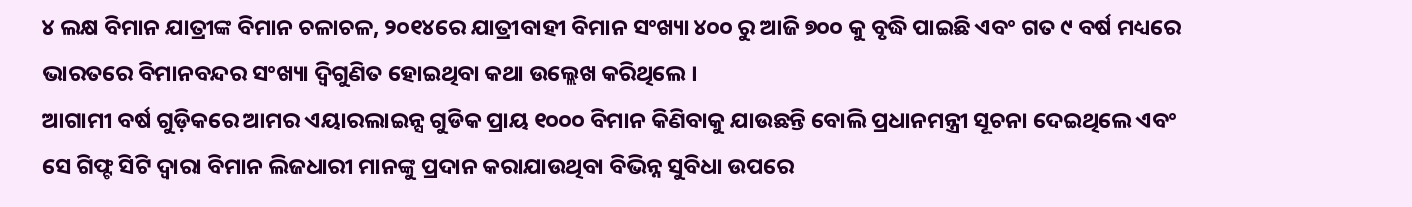୪ ଲକ୍ଷ ବିମାନ ଯାତ୍ରୀଙ୍କ ବିମାନ ଚଳାଚଳ, ୨୦୧୪ରେ ଯାତ୍ରୀବାହୀ ବିମାନ ସଂଖ୍ୟା ୪୦୦ ରୁ ଆଜି ୭୦୦ କୁ ବୃଦ୍ଧି ପାଇଛି ଏବଂ ଗତ ୯ ବର୍ଷ ମଧ୍ୟରେ ଭାରତରେ ବିମାନବନ୍ଦର ସଂଖ୍ୟା ଦ୍ୱିଗୁଣିତ ହୋଇଥିବା କଥା ଉଲ୍ଲେଖ କରିଥିଲେ ।
ଆଗାମୀ ବର୍ଷ ଗୁଡ଼ିକରେ ଆମର ଏୟାରଲାଇନ୍ସ ଗୁଡିକ ପ୍ରାୟ ୧୦୦୦ ବିମାନ କିଣିବାକୁ ଯାଉଛନ୍ତି ବୋଲି ପ୍ରଧାନମନ୍ତ୍ରୀ ସୂଚନା ଦେଇଥିଲେ ଏବଂ ସେ ଗିଫ୍ଟ ସିଟି ଦ୍ୱାରା ବିମାନ ଲିଜଧାରୀ ମାନଙ୍କୁ ପ୍ରଦାନ କରାଯାଉଥିବା ବିଭିନ୍ନ ସୁବିଧା ଉପରେ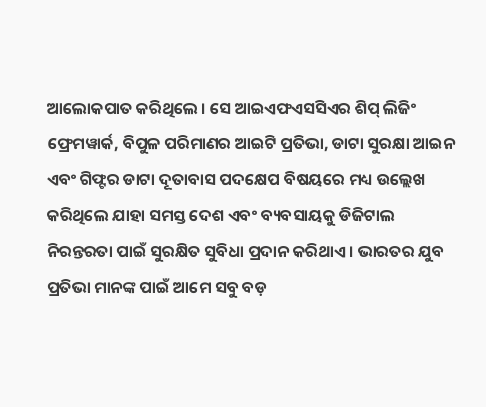ଆଲୋକପାତ କରିଥିଲେ । ସେ ଆଇଏଫଏସସିଏର ଶିପ୍ ଲିଜିଂ ଫ୍ରେମୱାର୍କ, ବିପୁଳ ପରିମାଣର ଆଇଟି ପ୍ରତିଭା, ଡାଟା ସୁରକ୍ଷା ଆଇନ ଏବଂ ଗିଫ୍ଟର ଡାଟା ଦୂତାବାସ ପଦକ୍ଷେପ ବିଷୟରେ ମଧ୍ୟ ଉଲ୍ଲେଖ କରିଥିଲେ ଯାହା ସମସ୍ତ ଦେଶ ଏବଂ ବ୍ୟବସାୟକୁ ଡିଜିଟାଲ ନିରନ୍ତରତା ପାଇଁ ସୁରକ୍ଷିତ ସୁବିଧା ପ୍ରଦାନ କରିଥାଏ । ଭାରତର ଯୁବ ପ୍ରତିଭା ମାନଙ୍କ ପାଇଁ ଆମେ ସବୁ ବଡ଼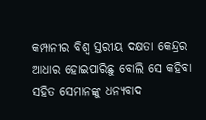କମ୍ପାନୀର ବିଶ୍ୱ ସ୍ତରୀୟ ଦକ୍ଷତା କେନ୍ଦ୍ରର ଆଧାର ହୋଇପାରିଛୁ ବୋଲି ସେ କହିବା ସହିତ ସେମାନଙ୍କୁ ଧନ୍ୟବାଦ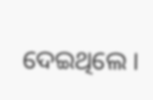ଦେଇଥିଲେ ।